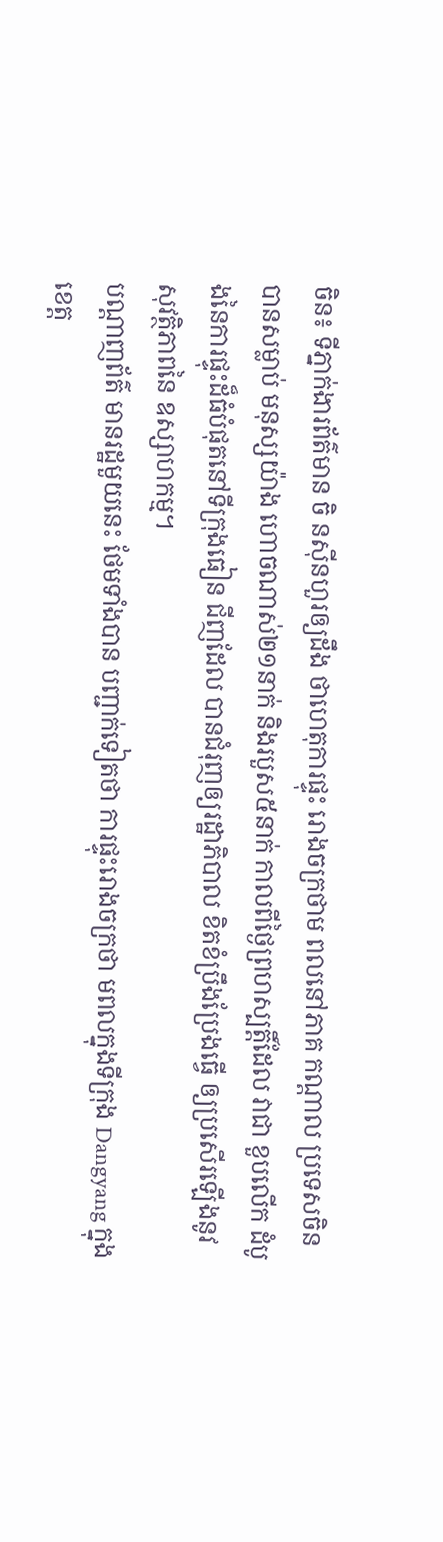ចិន៖ ទីភ្នាក់ងារព័ត៌មាន ចិ នស៊ីនហួរឲ្យដឹង ថាហេតុការផ្ទុះ រោងចក្រថាម ពលនៅភាគ កណ្តាល ប្រទេសចិនបានសម្លាប់ មនុស្សយ៉ាង ហោចណាស់២១នាក់ និងរបួស៥នាក់ កាលពីថ្ងៃព្រហស្បត្តិ៍ដែល វាជា ខួបលើក ដំបូងនៃការផ្ទុះដ៏ធំបំផុតនៅទីក្រុងធៀន ជីញដែល បានជំរុញឲ្យរដ្ឋាភិបាល ខិតខំប្រឹងប្រែងធ្វើ ឲ្យប្រសើរឡើងនូវសុវត្ថិភាពនៃ ឧស្សាហកម្ម។
បណ្តាញព័ត៌ មានរដ្ឋមួយនេះ ថែមទាំងបាន បញ្ជាក់ទៀតថា ការផ្ទុះរោងចក្រថា មពលក្នុងទីក្រុង Dangyang ក្នុងខេត្ត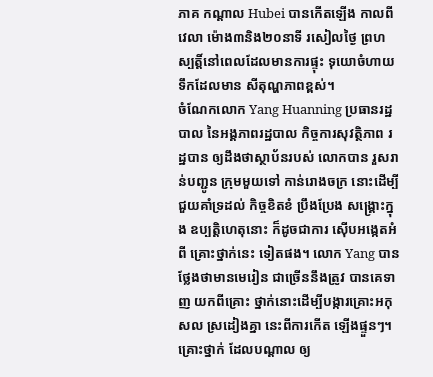ភាគ កណ្តាល Hubei បានកើតឡើង កាលពីវេលា ម៉ោង៣និង២០នាទី រសៀលថ្ងៃ ព្រហស្បត្តិ៍នៅពេលដែលមានការផ្ទុះ ទុយោចំហាយ ទឹកដែលមាន សីតុណ្ហភាពខ្ពស់។
ចំណែកលោក Yang Huanning ប្រធានរដ្ឋបាល នៃអង្គភាពរដ្ឋបាល កិច្ចការសុវត្ថិភាព រដ្ឋបាន ឲ្យដឹងថាស្ថាប័នរបស់ លោកបាន រួសរាន់បញ្ជូន ក្រុមមួយទៅ កាន់រោងចក្រ នោះដើម្បី ជួយគាំទ្រដល់ កិច្ចខិតខំ ប្រឹងប្រែង សង្គ្រោះក្នុង ឧប្បត្តិហេតុនោះ ក៏ដូចជាការ ស៊ើបអង្កេតអំពី គ្រោះថ្នាក់នេះ ទៀតផង។ លោក Yang បានថ្លែងថាមានមេរៀន ជាច្រើននឹងត្រូវ បានគេទាញ យកពីគ្រោះ ថ្នាក់នោះដើម្បីបង្ការគ្រោះអកុសល ស្រដៀងគ្នា នេះពីការកើត ឡើងផ្ទួនៗ។
គ្រោះថ្នាក់ ដែលបណ្តាល ឲ្យ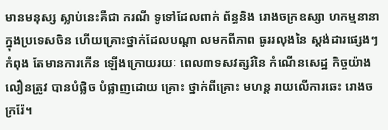មានមនុស្ស ស្លាប់នេះគឺជា ករណី ទូទៅដែលពាក់ ព័ន្ធនិង រោងចក្រឧស្សា ហកម្មនានា ក្នុងប្រទេសចិន ហើយគ្រោះថ្នាក់ដែលបណ្តា លមកពីភាព ធូររលុងនៃ ស្តង់ដារផ្សេងៗកំពុង តែមានការកើន ឡើងក្រោយរយៈ ពេល៣ទសវត្សរ៍នៃ កំណើនសេដ្ឋ កិច្ចយ៉ាងលឿនត្រូវ បានបំផ្លិច បំផ្លាញដោយ គ្រោះ ថ្នាក់ពីគ្រោះ មហន្ត រាយលើការឆេះ រោងចក្ររ៉ែ។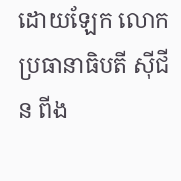ដោយឡែក លោកប្រធានាធិបតី ស៊ីជីន ពីង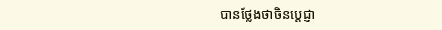បានថ្លែងថាចិនប្តេជ្ញា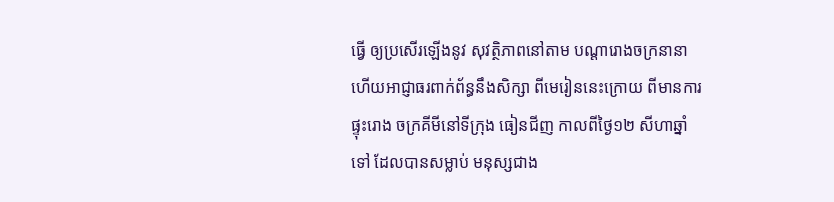ធ្វើ ឲ្យប្រសើរឡើងនូវ សុវត្ថិភាពនៅតាម បណ្តារោងចក្រនានា ហើយអាជ្ញាធរពាក់ព័ន្ធនឹងសិក្សា ពីមេរៀននេះក្រោយ ពីមានការ ផ្ទុះរោង ចក្រគីមីនៅទីក្រុង ធៀនជីញ កាលពីថ្ងៃ១២ សីហាឆ្នាំទៅ ដែលបានសម្លាប់ មនុស្សជាង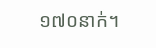១៧០នាក់។